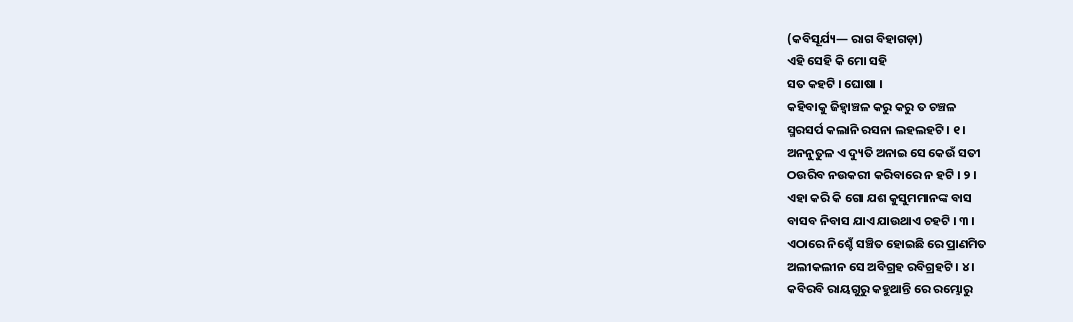(କବିସୂର୍ଯ୍ୟ— ରାଗ ବିହାଗଡ଼ା)
ଏହି ସେହି କି ମୋ ସହି
ସତ କହଟି । ଘୋଷା ।
କହିବାକୁ ଜିହ୍ୱାଞ୍ଚଳ କରୁ କରୁ ତ ଚଞ୍ଚଳ
ସ୍ମରସର୍ପ କଲାନି ରସନା ଲହଲହଟି । ୧ ।
ଅନନୁତୁଳ ଏ ଦ୍ୟୁତି ଅନାଇ ସେ କେଉଁ ସତୀ
ଠଉରିବ ନଉକରୀ କରିବାରେ ନ ହଟି । ୨ ।
ଏହା କରି କି ଗୋ ଯଶ କୁସୁମମାନଙ୍କ ବାସ
ବାସବ ନିବାସ ଯାଏ ଯାଉଥାଏ ଚହଟି । ୩ ।
ଏଠାରେ ନିଶ୍ଚେଁ ସଞ୍ଚିତ ହୋଇଛି ରେ ପ୍ରାଣମିତ
ଅଲୀକଲୀନ ସେ ଅବିଗ୍ରହ ରବିଗ୍ରହଟି । ୪ ।
କବିରବି ରାୟଗୁରୁ କହୁଥାନ୍ତି ରେ ରମ୍ଭୋରୁ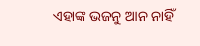ଏହାଙ୍କ ଭଜନୁ ଆନ ନାହିଁ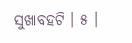ସୁଖାବହଟି । ୫ ।